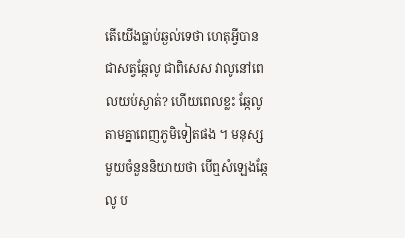តើយើងធ្លាប់ឆ្ងល់ទេថា ហេតុអ្វីបានជាសត្វឆ្កែលូ ជាពិសេស វាលូនៅពេលយប់ស្ងាត់? ហើយពេលខ្លះ ឆ្កែលូតាមគ្នាពេញភូមិទៀតផង ។ មនុស្សមួយចំនួននិយាយថា បើឮសំឡេងឆ្កែលូ ប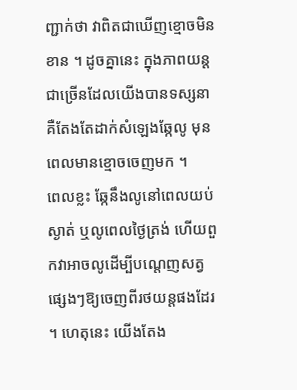ញ្ជាក់ថា វាពិតជាឃើញខ្មោចមិនខាន ។ ដូចគ្នានេះ ក្នុងភាពយន្តជាច្រើនដែលយើងបានទស្សនា គឺតែងតែដាក់សំឡេងឆ្កែលូ មុនពេលមានខ្មោចចេញមក ។
ពេលខ្លះ ឆ្កែនឹងលូនៅពេលយប់ស្ងាត់ ឬលូពេលថ្ងៃត្រង់ ហើយពួកវាអាចលូដើម្បីបណ្តេញសត្វផ្សេងៗឱ្យចេញពីរថយន្តផងដែរ ។ ហេតុនេះ យើងតែង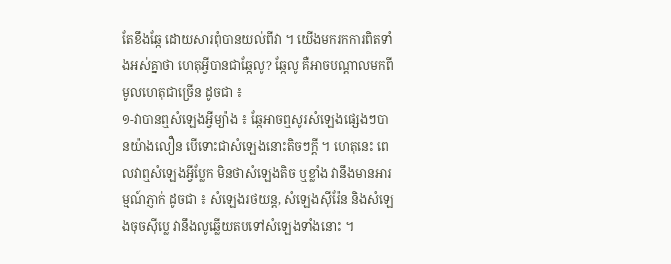តែខឹងឆ្កែ ដោយសារពុំបានយល់ពីវា ។ យើងមករកការពិតទាំងអស់គ្នាថា ហេតុអ្វីបានជាឆ្កែលូ? ឆ្កែលូ គឺអាចបណ្តាលមកពីមូលហេតុជាច្រើន ដូចជា ៖
១-វាបានឮសំឡេងអ្វីម្យ៉ាង ៖ ឆ្កែអាចឮសូរសំឡេងផ្សេងៗបានយ៉ាងលឿន បើទោះជាសំឡេងនោះតិចៗក្តី ។ ហេតុនេះ ពេលវាឮសំឡេងអ្វីប្លែក មិនថាសំឡេងតិច ឬខ្លាំង វានឹងមានអារម្មណ៍ភ្ញាក់ ដូចជា ៖ សំឡេងរថយន្ត, សំឡេងស៊ីរ៉ែន និងសំឡេងចុចស៊ីប្លេ វានឹងលូឆ្លើយតបទៅសំឡេងទាំងនោះ ។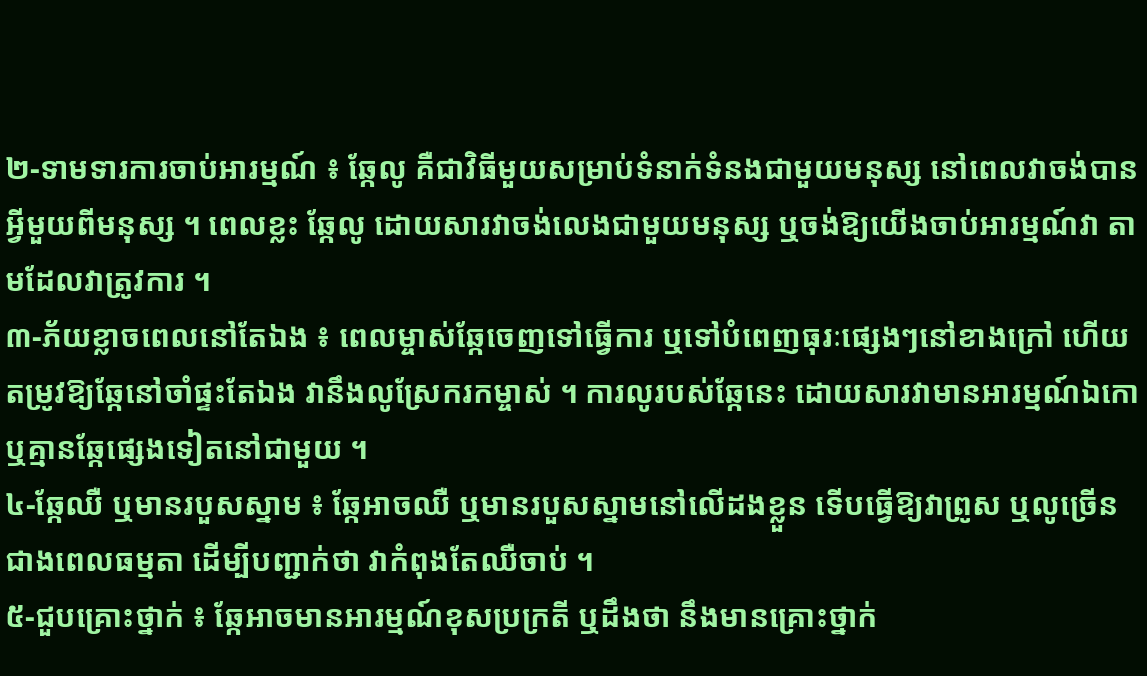២-ទាមទារការចាប់អារម្មណ៍ ៖ ឆ្កែលូ គឺជាវិធីមួយសម្រាប់ទំនាក់ទំនងជាមួយមនុស្ស នៅពេលវាចង់បានអ្វីមួយពីមនុស្ស ។ ពេលខ្លះ ឆ្កែលូ ដោយសារវាចង់លេងជាមួយមនុស្ស ឬចង់ឱ្យយើងចាប់អារម្មណ៍វា តាមដែលវាត្រូវការ ។
៣-ភ័យខ្លាចពេលនៅតែឯង ៖ ពេលម្ចាស់ឆ្កែចេញទៅធ្វើការ ឬទៅបំពេញធុរៈផ្សេងៗនៅខាងក្រៅ ហើយតម្រូវឱ្យឆ្កែនៅចាំផ្ទះតែឯង វានឹងលូស្រែករកម្ចាស់ ។ ការលូរបស់ឆ្កែនេះ ដោយសារវាមានអារម្មណ៍ឯកោ ឬគ្មានឆ្កែផ្សេងទៀតនៅជាមួយ ។
៤-ឆ្កែឈឺ ឬមានរបួសស្នាម ៖ ឆ្កែអាចឈឺ ឬមានរបួសស្នាមនៅលើដងខ្លួន ទើបធ្វើឱ្យវាព្រូស ឬលូច្រើនជាងពេលធម្មតា ដើម្បីបញ្ជាក់ថា វាកំពុងតែឈឺចាប់ ។
៥-ជួបគ្រោះថ្នាក់ ៖ ឆ្កែអាចមានអារម្មណ៍ខុសប្រក្រតី ឬដឹងថា នឹងមានគ្រោះថ្នាក់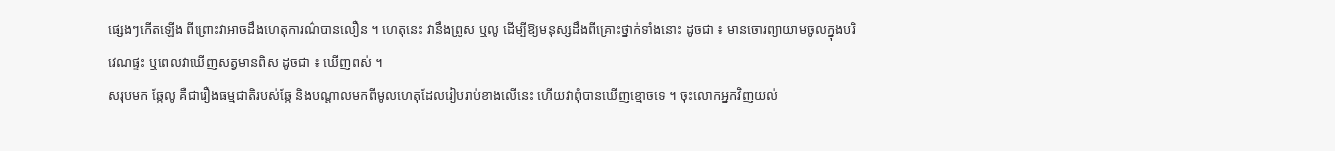ផ្សេងៗកើតឡើង ពីព្រោះវាអាចដឹងហេតុការណ៌បានលឿន ។ ហេតុនេះ វានឹងព្រូស ឬលូ ដើម្បីឱ្យមនុស្សដឹងពីគ្រោះថ្នាក់ទាំងនោះ ដូចជា ៖ មានចោរព្យាយាមចូលក្នុងបរិវេណផ្ទះ ឬពេលវាឃើញសត្វមានពិស ដូចជា ៖ ឃើញពស់ ។
សរុបមក ឆ្កែលូ គឺជារឿងធម្មជាតិរបស់ឆ្កែ និងបណ្តាលមកពីមូលហេតុដែលរៀបរាប់ខាងលើនេះ ហើយវាពុំបានឃើញខ្មោចទេ ។ ចុះលោកអ្នកវិញយល់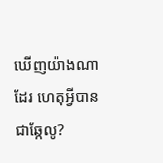ឃើញយ៉ាងណាដែរ ហេតុអ្វីបានជាឆ្កែលូ?